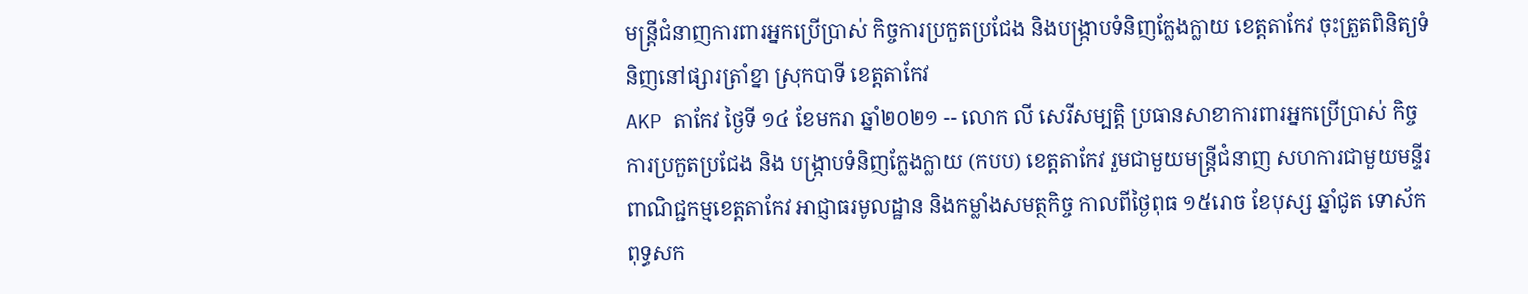មន្ត្រីជំនាញការពារអ្នកប្រើប្រាស់ កិច្ចការប្រកួតប្រជែង និងបង្ក្រាបទំនិញក្លែងក្លាយ ខេត្តតាកែវ ចុះត្រួតពិនិត្យទំនិញនៅផ្សារត្រាំខ្នា ស្រុកបាទី ខេត្តតាកែវ
AKP តាកែវ ថ្ងៃទី ១៤ ខែមករា ឆ្នាំ២០២១ -- លោក លី សេរីសម្បត្តិ ប្រធានសាខាការពារអ្នកប្រើប្រាស់ កិច្ចការប្រកួតប្រជែង និង បង្ក្រាបទំនិញក្លែងក្លាយ (កបប) ខេត្តតាកែវ រួមជាមួយមន្ត្រីជំនាញ សហការជាមួយមន្ទីរ ពាណិជ្ជកម្មខេត្តតាកែវ អាជ្ញាធរមូលដ្ឋាន និងកម្លាំងសមត្ថកិច្ច កាលពីថ្ងៃពុធ ១៥រោច ខែបុស្ស ឆ្នាំជូត ទោស័ក ពុទ្ធសក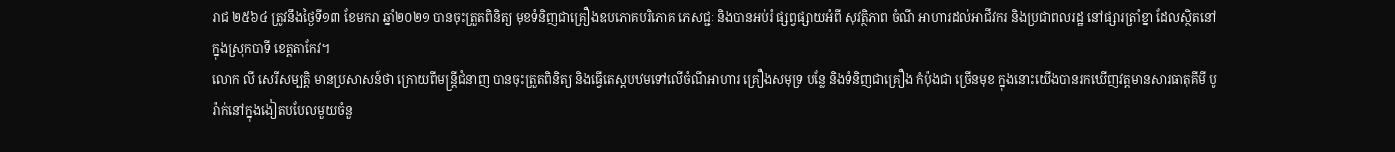រាជ ២៥៦៤ ត្រូវនឹងថ្ងៃទី១៣ ខែមករា ឆ្នាំ២០២១ បានចុះត្រួតពិនិត្យ មុខទំនិញជាគ្រឿងឧបភោគបរិភោគ ភេសជ្ជៈ និងបានអប់រំ ផ្សព្វផ្សាយអំពី សុវត្ថិភាព ចំណី អាហារដល់អាជីវករ និងប្រជាពលរដ្ឋ នៅផ្សារត្រាំខ្នា ដែលស្ថិតនៅក្នុងស្រុកបាទី ខេត្តតាកែវ។
លោក លី សេរីសម្បត្តិ មានប្រសាសន៍ថា ក្រោយពីមន្ត្រីជំនាញ បានចុះត្រួតពិនិត្យ និងធ្វើតេស្តបឋមទៅលើចំណីអាហារ គ្រឿងសមុទ្រ បន្លែ និងទំនិញជាគ្រឿង កំប៉ុងជា ច្រើនមុខ ក្នុងនោះយើងបានរកឃើញវត្តមានសារធាតុគីមី បូរ៉ាក់នៅក្នុងងៀតបបែលមួយចំនួ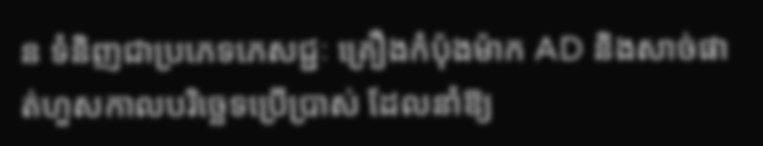ន ទំនិញជាប្រភេទភេសជ្ជៈ គ្រឿងកំប៉ុងម៉ាក AD និងសាច់ផាត់ហួសកាលបរិច្ឆេទប្រើប្រាស់ ដែលនាំឱ្យ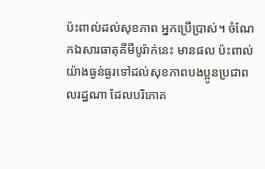ប៉ះពាល់ដល់សុខភាព អ្នកប្រើប្រាស់។ ចំណែកឯសារធាតុគីមីបូរ៉ាក់នេះ មានផល ប៉ះពាល់យ៉ាងធ្ងន់ធ្ងរទៅដល់សុខភាពបងប្អូនប្រជាពលរដ្ឋណា ដែលបរិភោគ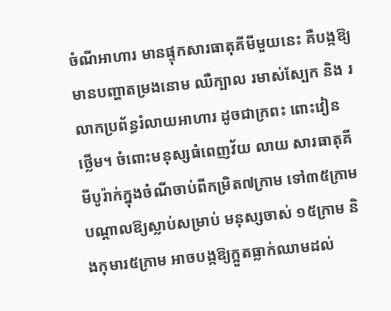ចំណីអាហារ មានផ្ទុកសារធាតុគីមីមួយនេះ គឺបង្កឱ្យមានបញ្ហាតម្រងនោម ឈឺក្បាល រមាស់ស្បែក និង រលាកប្រព័ន្ធរំលាយអាហារ ដូចជាក្រពះ ពោះវៀន ថ្លើម។ ចំពោះមនុស្សធំពេញវ័យ លាយ សារធាតុគីមីបូរ៉ាក់ក្នុងចំណីចាប់ពីកម្រិត៧ក្រាម ទៅ៣៥ក្រាម បណ្តាលឱ្យស្លាប់សម្រាប់ មនុស្សចាស់ ១៥ក្រាម និងកុមារ៥ក្រាម អាចបង្កឱ្យក្អួតធ្លាក់ឈាមដល់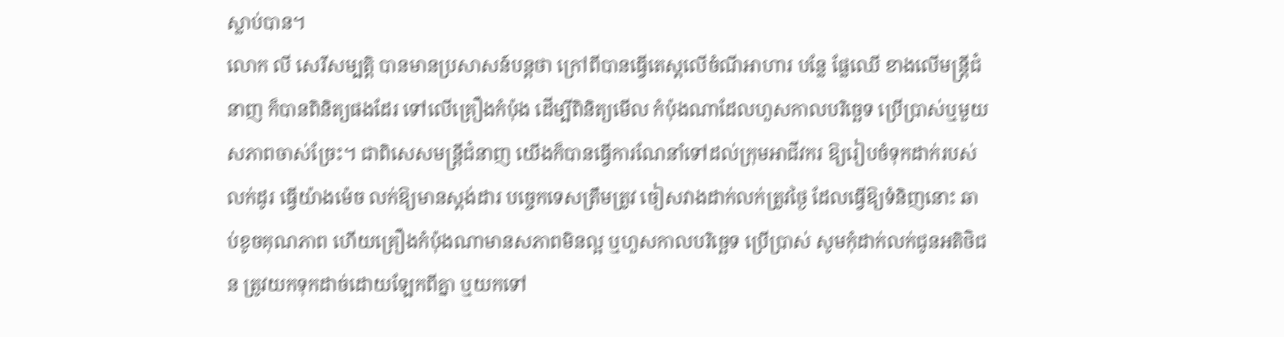ស្លាប់បាន។
លោក លី សេរីសម្បត្តិ បានមានប្រសាសន៍បន្តថា ក្រៅពីបានធ្វើតេស្តលើចំណីអាហារ បន្លែ ផ្លែឈើ ខាងលើមន្ត្រីជំនាញ ក៏បានពិនិត្យផងដែរ ទៅលើគ្រឿងកំប៉ុង ដើម្បីពិនិត្យមើល កំប៉ុងណាដែលហួសកាលបរិច្ឆេទ ប្រើប្រាស់ឬមួយសភាពចាស់ច្រែះ។ ជាពិសេសមន្ត្រីជំនាញ យើងក៏បានធ្វើការណែនាំទៅដល់ក្រុមអាជីវករ ឱ្យរៀបចំទុកដាក់របស់លក់ដូរ ធ្វើយ៉ាងម៉េច លក់ឱ្យមានស្តង់ដារ បច្ចេកទេសត្រឹមត្រូវ ចៀសវាងដាក់លក់ត្រូវថ្ងៃ ដែលធ្វើឱ្យទំនិញនោះ ឆាប់ខូចគុណភាព ហើយគ្រឿងកំប៉ុងណាមានសភាពមិនល្អ ឬហួសកាលបរិច្ឆេទ ប្រើប្រាស់ សូមកុំដាក់លក់ជូនអតិថិជន ត្រូវយកទុកដាច់ដោយឡែកពីគ្នា ឬយកទៅ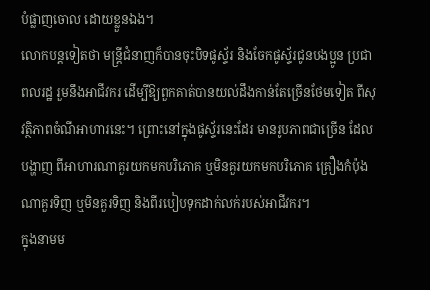បំផ្លាញចោល ដោយខ្លួនឯង។
លោកបន្តទៀតថា មន្ត្រីជំនាញក៏បានចុះបិទផូស្ទ័រ និងចែកផូស្ទ័រជូនបងប្អូន ប្រជាពលរដ្ឋ រួមនឹងអាជីវករ ដើម្បីឱ្យពួកគាត់បានយល់ដឹងកាន់តែច្រើនថែមទៀត ពីសុវត្ថិភាពចំណីអាហារនេះ។ ព្រោះនៅក្នុងផូស្ទ័រនេះដែរ មានរូបភាពជាច្រើន ដែលបង្ហាញ ពីអាហារណាគួរយកមកបរិភោគ ឬមិនគួរយកមកបរិភោគ គ្រឿងកំប៉ុងណាគួរទិញ ឬមិនគួរទិញ និងពីរបៀបទុកដាក់លក់របស់អាជីវករ។
ក្នុងនាមម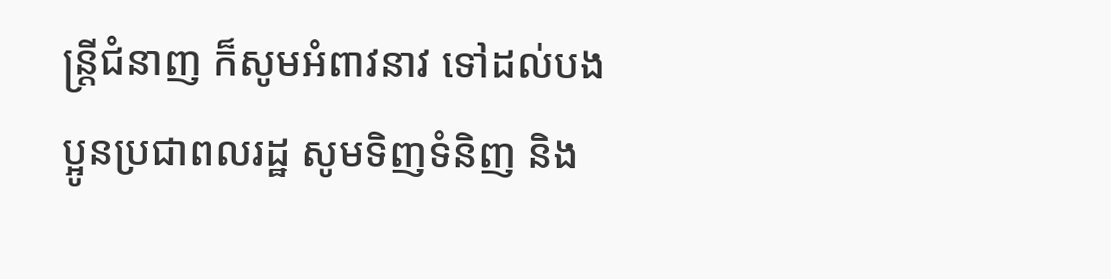ន្ត្រីជំនាញ ក៏សូមអំពាវនាវ ទៅដល់បងប្អូនប្រជាពលរដ្ឋ សូមទិញទំនិញ និង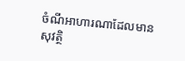ចំណីអាហារណាដែលមានសុវត្ថិ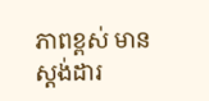ភាពខ្ពស់ មានស្តង់ដារ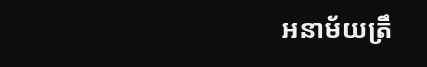អនាម័យត្រឹ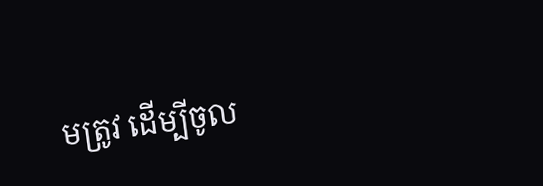មត្រូវ ដើម្បីចូល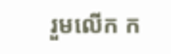រួមលើក ក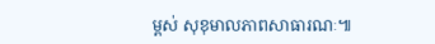ម្ពស់ សុខុមាលភាពសាធារណៈ៕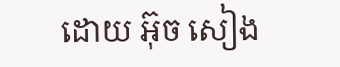ដោយ អ៊ុច សៀង